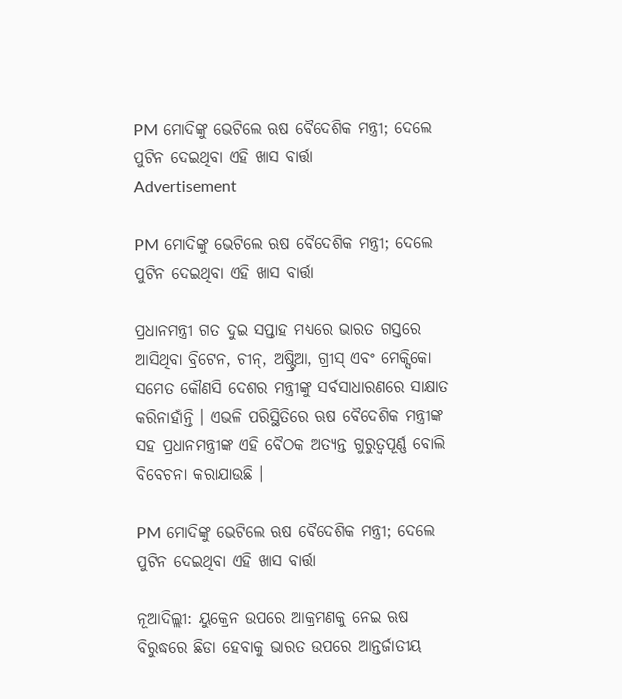PM ମୋଦିଙ୍କୁ ଭେଟିଲେ ଋଷ ବୈଦେଶିକ ମନ୍ତ୍ରୀ; ଦେଲେ ପୁଟିନ ଦେଇଥିବା ଏହି ଖାସ ବାର୍ତ୍ତା
Advertisement

PM ମୋଦିଙ୍କୁ ଭେଟିଲେ ଋଷ ବୈଦେଶିକ ମନ୍ତ୍ରୀ; ଦେଲେ ପୁଟିନ ଦେଇଥିବା ଏହି ଖାସ ବାର୍ତ୍ତା

ପ୍ରଧାନମନ୍ତ୍ରୀ ଗତ ଦୁଇ ସପ୍ତାହ ମଧ୍ୟରେ ଭାରତ ଗସ୍ତରେ ଆସିଥିବା ବ୍ରିଟେନ, ଚୀନ୍, ଅଷ୍ଟ୍ରିଆ, ଗ୍ରୀସ୍ ଏବଂ ମେକ୍ସିକୋ ସମେତ କୌଣସି ଦେଶର ମନ୍ତ୍ରୀଙ୍କୁ ସର୍ବସାଧାରଣରେ ସାକ୍ଷାତ କରିନାହାଁନ୍ତି । ଏଭଳି ପରିସ୍ଥିତିରେ ଋଷ ବୈଦେଶିକ ମନ୍ତ୍ରୀଙ୍କ ସହ ପ୍ରଧାନମନ୍ତ୍ରୀଙ୍କ ଏହି ବୈଠକ ଅତ୍ୟନ୍ତ ଗୁରୁତ୍ୱପୂର୍ଣ୍ଣ ବୋଲି ବିବେଚନା କରାଯାଉଛି ।

PM ମୋଦିଙ୍କୁ ଭେଟିଲେ ଋଷ ବୈଦେଶିକ ମନ୍ତ୍ରୀ; ଦେଲେ ପୁଟିନ ଦେଇଥିବା ଏହି ଖାସ ବାର୍ତ୍ତା

ନୂଆଦିଲ୍ଲୀ: ୟୁକ୍ରେନ ଉପରେ ଆକ୍ରମଣକୁ ନେଇ ଋଷ ବିରୁଦ୍ଧରେ ଛିଡା ହେବାକୁ ଭାରତ ଉପରେ ଆନ୍ତର୍ଜାତୀୟ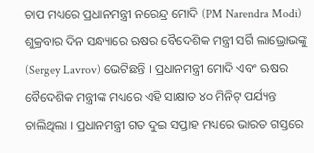ଚାପ ମଧ୍ୟରେ ପ୍ରଧାନମନ୍ତ୍ରୀ ନରେନ୍ଦ୍ର ମୋଦି (PM Narendra Modi) ଶୁକ୍ରବାର ଦିନ ସନ୍ଧ୍ୟାରେ ଋଷର ବୈଦେଶିକ ମନ୍ତ୍ରୀ ସର୍ଗି ଲାଭ୍ରୋଭଙ୍କୁ (Sergey Lavrov) ଭେଟିଛନ୍ତି । ପ୍ରଧାନମନ୍ତ୍ରୀ ମୋଦି ଏବଂ ଋଷର ବୈଦେଶିକ ମନ୍ତ୍ରୀଙ୍କ ମଧ୍ୟରେ ଏହି ସାକ୍ଷାତ ୪୦ ମିନିଟ୍ ପର୍ଯ୍ୟନ୍ତ ଚାଲିଥିଲା । ପ୍ରଧାନମନ୍ତ୍ରୀ ଗତ ଦୁଇ ସପ୍ତାହ ମଧ୍ୟରେ ଭାରତ ଗସ୍ତରେ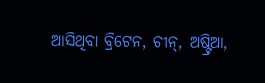ଆସିଥିବା ବ୍ରିଟେନ, ଚୀନ୍, ଅଷ୍ଟ୍ରିଆ,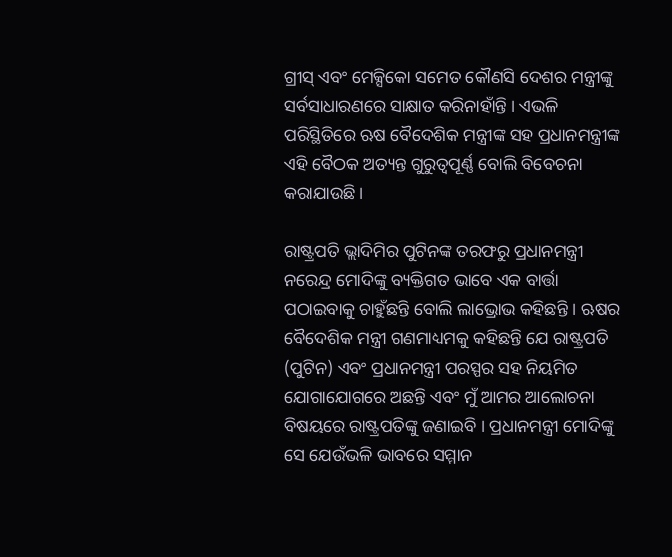ଗ୍ରୀସ୍ ଏବଂ ମେକ୍ସିକୋ ସମେତ କୌଣସି ଦେଶର ମନ୍ତ୍ରୀଙ୍କୁ ସର୍ବସାଧାରଣରେ ସାକ୍ଷାତ କରିନାହାଁନ୍ତି । ଏଭଳି ପରିସ୍ଥିତିରେ ଋଷ ବୈଦେଶିକ ମନ୍ତ୍ରୀଙ୍କ ସହ ପ୍ରଧାନମନ୍ତ୍ରୀଙ୍କ ଏହି ବୈଠକ ଅତ୍ୟନ୍ତ ଗୁରୁତ୍ୱପୂର୍ଣ୍ଣ ବୋଲି ବିବେଚନା କରାଯାଉଛି ।

ରାଷ୍ଟ୍ରପତି ଭ୍ଲାଦିମିର ପୁଟିନଙ୍କ ତରଫରୁ ପ୍ରଧାନମନ୍ତ୍ରୀ ନରେନ୍ଦ୍ର ମୋଦିଙ୍କୁ ବ୍ୟକ୍ତିଗତ ଭାବେ ଏକ ବାର୍ତ୍ତା ପଠାଇବାକୁ ଚାହୁଁଛନ୍ତି ବୋଲି ଲାଭ୍ରୋଭ କହିଛନ୍ତି । ଋଷର ବୈଦେଶିକ ମନ୍ତ୍ରୀ ଗଣମାଧ୍ୟମକୁ କହିଛନ୍ତି ଯେ ରାଷ୍ଟ୍ରପତି (ପୁଟିନ) ଏବଂ ପ୍ରଧାନମନ୍ତ୍ରୀ ପରସ୍ପର ସହ ନିୟମିତ ଯୋଗାଯୋଗରେ ଅଛନ୍ତି ଏବଂ ମୁଁ ଆମର ଆଲୋଚନା ବିଷୟରେ ରାଷ୍ଟ୍ରପତିଙ୍କୁ ଜଣାଇବି । ପ୍ରଧାନମନ୍ତ୍ରୀ ମୋଦିଙ୍କୁ ସେ ଯେଉଁଭଳି ଭାବରେ ସମ୍ମାନ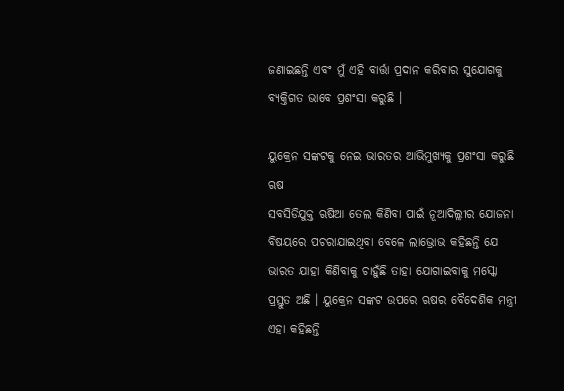ଜଣାଇଛନ୍ତି ଏବଂ ମୁଁ ଏହି ବାର୍ତ୍ତା ପ୍ରଦାନ କରିବାର ସୁଯୋଗକୁ ବ୍ୟକ୍ତିଗତ ଭାବେ ପ୍ରଶଂସା କରୁଛି ।

ୟୁକ୍ରେନ ସଙ୍କଟକୁ ନେଇ ଭାରତର ଆଭିମୁଖ୍ୟକୁ ପ୍ରଶଂସା କରୁଛି ଋଷ
ସବସିଡିଯୁକ୍ତ ଋଷିଆ ତେଲ କିଣିବା ପାଇଁ ନୂଆଦିଲ୍ଲୀର ଯୋଜନା ବିଷୟରେ ପଚରାଯାଇଥିବା ବେଳେ ଲାଭ୍ରୋଭ କହିଛନ୍ତି ଯେ ଭାରତ ଯାହା କିଣିବାକୁ ଚାହୁଁଛି ତାହା ଯୋଗାଇବାକୁ ମସ୍କୋ ପ୍ରସ୍ତୁତ ଅଛି । ୟୁକ୍ରେନ ସଙ୍କଟ ଉପରେ ଋଷର ବୈଦେଶିକ ମନ୍ତ୍ରୀ ଏହା କହିଛନ୍ତି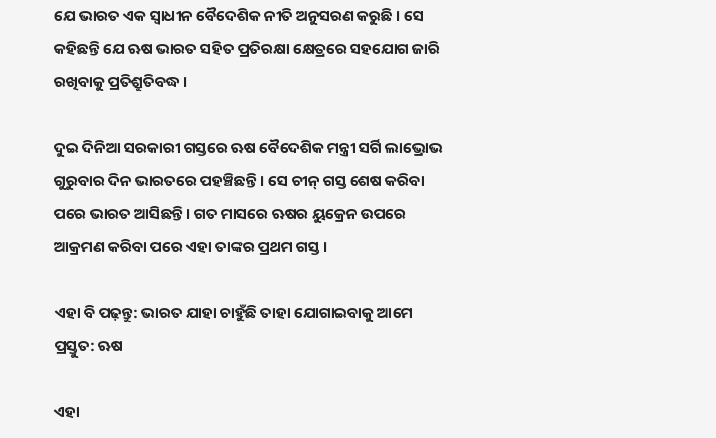ଯେ ଭାରତ ଏକ ସ୍ୱାଧୀନ ବୈଦେଶିକ ନୀତି ଅନୁସରଣ କରୁଛି । ସେ କହିଛନ୍ତି ଯେ ଋଷ ଭାରତ ସହିତ ପ୍ରତିରକ୍ଷା କ୍ଷେତ୍ରରେ ସହଯୋଗ ଜାରି ରଖିବାକୁ ପ୍ରତିଶ୍ରୁତିବଦ୍ଧ ।

ଦୁଇ ଦିନିଆ ସରକାରୀ ଗସ୍ତରେ ଋଷ ବୈଦେଶିକ ମନ୍ତ୍ରୀ ସର୍ଗି ଲାଭ୍ରୋଭ ଗୁରୁବାର ଦିନ ଭାରତରେ ପହଞ୍ଚିଛନ୍ତି । ସେ ଚୀନ୍ ଗସ୍ତ ଶେଷ କରିବା ପରେ ଭାରତ ଆସିଛନ୍ତି । ଗତ ମାସରେ ଋଷର ୟୁକ୍ରେନ ଉପରେ ଆକ୍ରମଣ କରିବା ପରେ ଏହା ତାଙ୍କର ପ୍ରଥମ ଗସ୍ତ ।

ଏହା ବି ପଢ଼ନ୍ତୁ: ଭାରତ ଯାହା ଚାହୁଁଛି ତାହା ଯୋଗାଇବାକୁ ଆମେ ପ୍ରସ୍ତୁତ: ଋଷ

ଏହା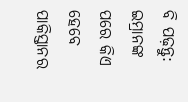ବି ପଢ଼ନ୍ତୁ: ଇମ୍ରାନଙ୍କ ପରେ କିଏ ହେବେ ପାକିସ୍ତାନର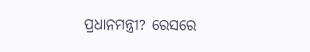ପ୍ରଧାନମନ୍ତ୍ରୀ? ରେସରେ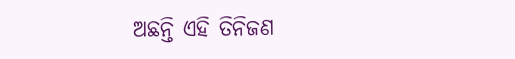ଅଛନ୍ତି ଏହି ତିନିଜଣ